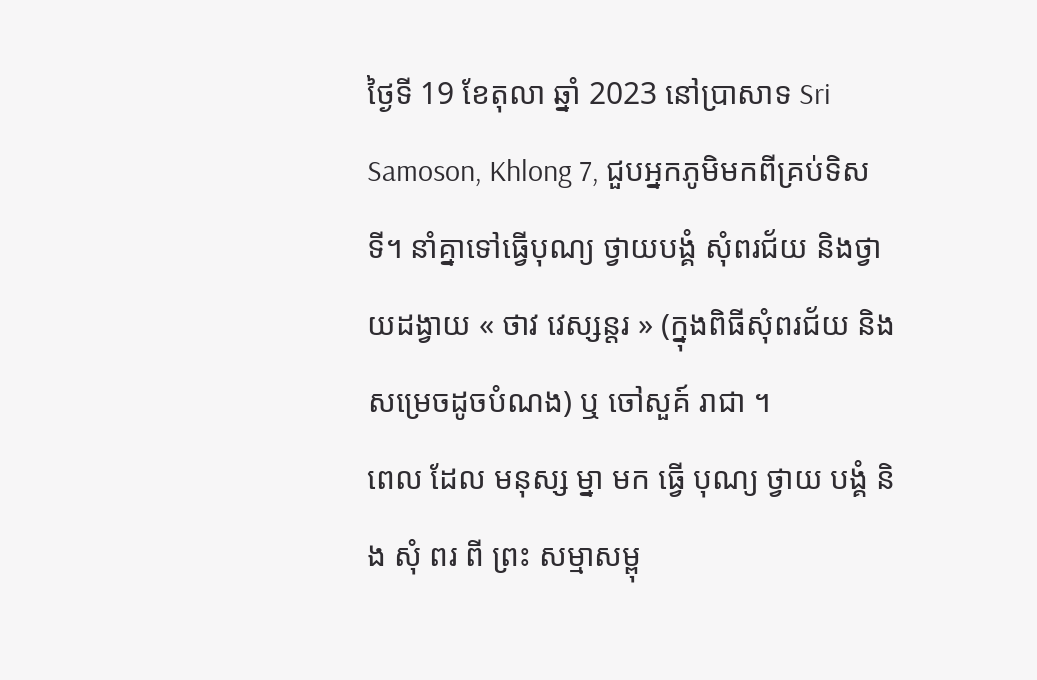ថ្ងៃទី 19 ខែតុលា ឆ្នាំ 2023 នៅប្រាសាទ Sri Samoson, Khlong 7, ជួបអ្នកភូមិមកពីគ្រប់ទិសទី។ នាំគ្នាទៅធ្វើបុណ្យ ថ្វាយបង្គំ សុំពរជ័យ និងថ្វាយដង្វាយ « ថាវ វេស្សន្តរ » (ក្នុងពិធីសុំពរជ័យ និង សម្រេចដូចបំណង) ឬ ចៅសួគ៍ រាជា ។
ពេល ដែល មនុស្ស ម្នា មក ធ្វើ បុណ្យ ថ្វាយ បង្គំ និង សុំ ពរ ពី ព្រះ សម្មាសម្ពុ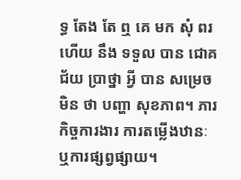ទ្ធ តែង តែ ឮ គេ មក សុំ ពរ ហើយ នឹង ទទួល បាន ជោគជ័យ ប្រាថ្នា អ្វី បាន សម្រេច មិន ថា បញ្ហា សុខភាព។ ភារកិច្ចការងារ ការតម្លើងឋានៈ ឬការផ្សព្វផ្សាយ។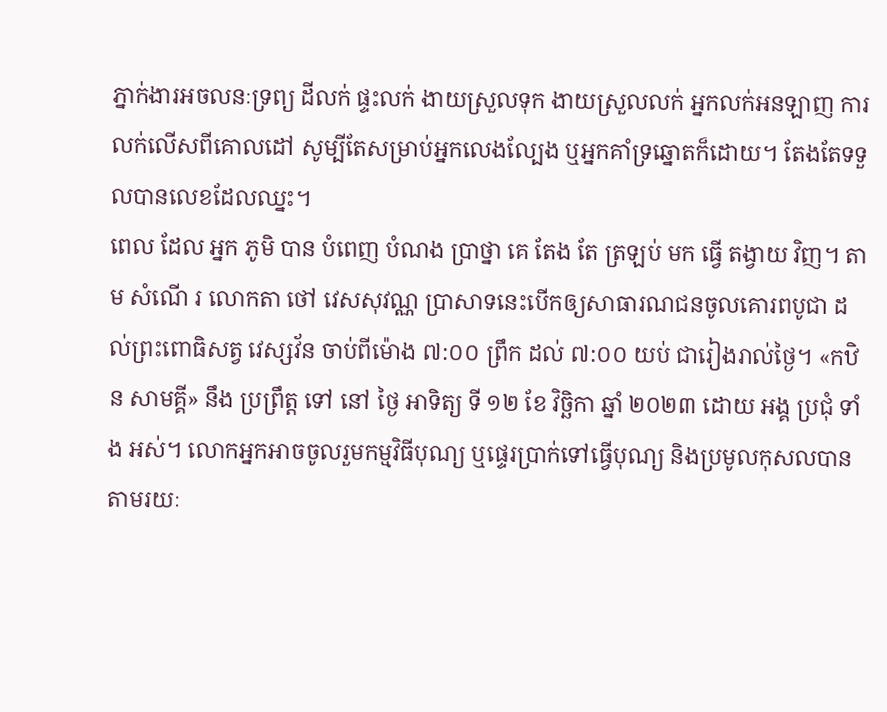ភ្នាក់ងារអចលនៈទ្រព្យ ដីលក់ ផ្ទះលក់ ងាយស្រួលទុក ងាយស្រួលលក់ អ្នកលក់អនឡាញ ការលក់លើសពីគោលដៅ សូម្បីតែសម្រាប់អ្នកលេងល្បែង ឬអ្នកគាំទ្រឆ្នោតក៏ដោយ។ តែងតែទទួលបានលេខដែលឈ្នះ។
ពេល ដែល អ្នក ភូមិ បាន បំពេញ បំណង ប្រាថ្នា គេ តែង តែ ត្រឡប់ មក ធ្វើ តង្វាយ វិញ។ តាម សំណើ រ លោកតា ថៅ វេសសុវណ្ណ ប្រាសាទនេះបើកឲ្យសាធារណជនចូលគោរពបូជា ដល់ព្រះពោធិសត្វ វេស្សវ័ន ចាប់ពីម៉ោង ៧:០០ ព្រឹក ដល់ ៧:០០ យប់ ជារៀងរាល់ថ្ងៃ។ «កឋិន សាមគ្គី» នឹង ប្រព្រឹត្ត ទៅ នៅ ថ្ងៃ អាទិត្យ ទី ១២ ខែ វិច្ឆិកា ឆ្នាំ ២០២៣ ដោយ អង្គ ប្រជុំ ទាំង អស់។ លោកអ្នកអាចចូលរួមកម្មវិធីបុណ្យ ឬផ្ទេរប្រាក់ទៅធ្វើបុណ្យ និងប្រមូលកុសលបានតាមរយៈ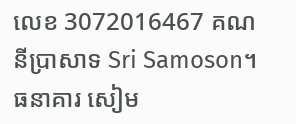លេខ 3072016467 គណនីប្រាសាទ Sri Samoson។ ធនាគារ សៀម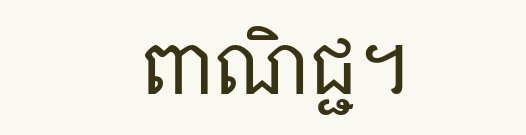ពាណិជ្ជ។